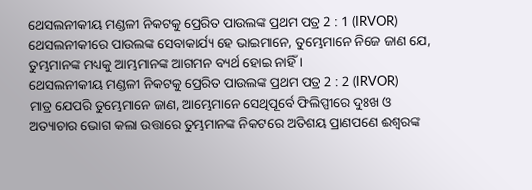ଥେସଲନୀକୀୟ ମଣ୍ଡଳୀ ନିକଟକୁ ପ୍ରେରିତ ପାଉଲଙ୍କ ପ୍ରଥମ ପତ୍ର 2 : 1 (IRVOR)
ଥେସଲନୀକୀରେ ପାଉଲଙ୍କ ସେବାକାର୍ଯ୍ୟ ହେ ଭାଇମାନେ, ତୁମ୍ଭେମାନେ ନିଜେ ଜାଣ ଯେ, ତୁମ୍ଭମାନଙ୍କ ମଧ୍ୟକୁ ଆମ୍ଭମାନଙ୍କ ଆଗମନ ବ୍ୟର୍ଥ ହୋଇ ନାହିଁ ।
ଥେସଲନୀକୀୟ ମଣ୍ଡଳୀ ନିକଟକୁ ପ୍ରେରିତ ପାଉଲଙ୍କ ପ୍ରଥମ ପତ୍ର 2 : 2 (IRVOR)
ମାତ୍ର ଯେପରି ତୁମ୍ଭେମାନେ ଜାଣ, ଆମ୍ଭେମାନେ ସେଥିପୂର୍ବେ ଫିଲିପ୍ପୀରେ ଦୁଃଖ ଓ ଅତ୍ୟାଚାର ଭୋଗ କଲା ଉତ୍ତାରେ ତୁମ୍ଭମାନଙ୍କ ନିକଟରେ ଅତିଶୟ ପ୍ରାଣପଣେ ଈଶ୍ୱରଙ୍କ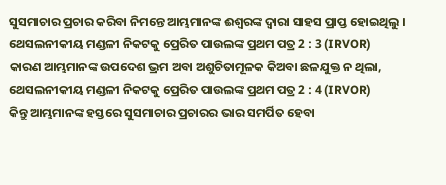ସୁସମାଚାର ପ୍ରଚାର କରିବା ନିମନ୍ତେ ଆମ୍ଭମାନଙ୍କ ଈଶ୍ୱରଙ୍କ ଦ୍ୱାରା ସାହସ ପ୍ରାପ୍ତ ହୋଇଥିଲୁ ।
ଥେସଲନୀକୀୟ ମଣ୍ଡଳୀ ନିକଟକୁ ପ୍ରେରିତ ପାଉଲଙ୍କ ପ୍ରଥମ ପତ୍ର 2 : 3 (IRVOR)
କାରଣ ଆମ୍ଭମାନଙ୍କ ଉପଦେଶ ଭ୍ରମ ଅବା ଅଶୁଚିତାମୂଳକ କିଅବା ଛଳଯୁକ୍ତ ନ ଥିଲା,
ଥେସଲନୀକୀୟ ମଣ୍ଡଳୀ ନିକଟକୁ ପ୍ରେରିତ ପାଉଲଙ୍କ ପ୍ରଥମ ପତ୍ର 2 : 4 (IRVOR)
କିନ୍ତୁ ଆମ୍ଭମାନଙ୍କ ହସ୍ତରେ ସୁସମାଚାର ପ୍ରଚାରର ଭାର ସମର୍ପିତ ହେବା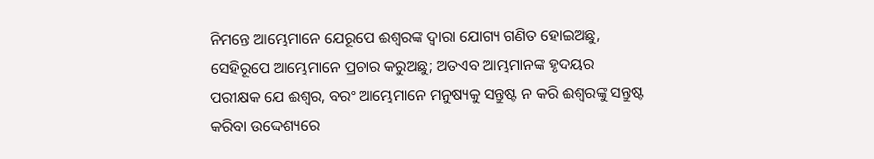ନିମନ୍ତେ ଆମ୍ଭେମାନେ ଯେରୂପେ ଈଶ୍ୱରଙ୍କ ଦ୍ୱାରା ଯୋଗ୍ୟ ଗଣିତ ହୋଇଅଛୁ, ସେହିରୂପେ ଆମ୍ଭେମାନେ ପ୍ରଚାର କରୁଅଛୁ; ଅତଏବ ଆମ୍ଭମାନଙ୍କ ହୃଦୟର ପରୀକ୍ଷକ ଯେ ଈଶ୍ୱର, ବରଂ ଆମ୍ଭେମାନେ ମନୁଷ୍ୟକୁ ସନ୍ତୁଷ୍ଟ ନ କରି ଈଶ୍ୱରଙ୍କୁ ସନ୍ତୁଷ୍ଟ କରିବା ଉଦ୍ଦେଶ୍ୟରେ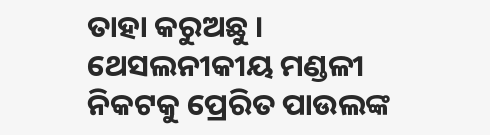ତାହା କରୁଅଛୁ ।
ଥେସଲନୀକୀୟ ମଣ୍ଡଳୀ ନିକଟକୁ ପ୍ରେରିତ ପାଉଲଙ୍କ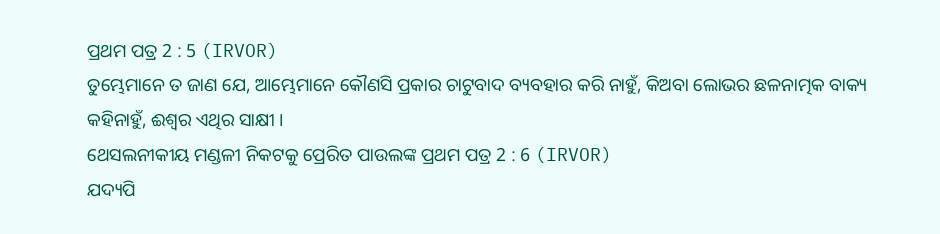ପ୍ରଥମ ପତ୍ର 2 : 5 (IRVOR)
ତୁମ୍ଭେମାନେ ତ ଜାଣ ଯେ, ଆମ୍ଭେମାନେ କୌଣସି ପ୍ରକାର ଚାଟୁବାଦ ବ୍ୟବହାର କରି ନାହୁଁ, କିଅବା ଲୋଭର ଛଳନାତ୍ମକ ବାକ୍ୟ କହିନାହୁଁ, ଈଶ୍ୱର ଏଥିର ସାକ୍ଷୀ ।
ଥେସଲନୀକୀୟ ମଣ୍ଡଳୀ ନିକଟକୁ ପ୍ରେରିତ ପାଉଲଙ୍କ ପ୍ରଥମ ପତ୍ର 2 : 6 (IRVOR)
ଯଦ୍ୟପି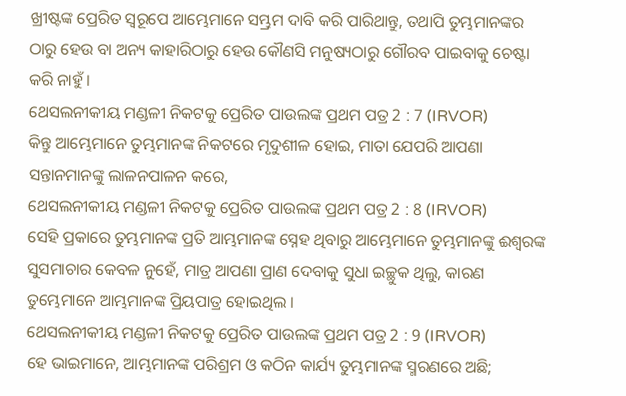ଖ୍ରୀଷ୍ଟଙ୍କ ପ୍ରେରିତ ସ୍ୱରୂପେ ଆମ୍ଭେମାନେ ସମ୍ଭ୍ରମ ଦାବି କରି ପାରିଥାନ୍ତୁ, ତଥାପି ତୁମ୍ଭମାନଙ୍କର ଠାରୁ ହେଉ ବା ଅନ୍ୟ କାହାରିଠାରୁ ହେଉ କୌଣସି ମନୁଷ୍ୟଠାରୁ ଗୌରବ ପାଇବାକୁ ଚେଷ୍ଟା କରି ନାହୁଁ ।
ଥେସଲନୀକୀୟ ମଣ୍ଡଳୀ ନିକଟକୁ ପ୍ରେରିତ ପାଉଲଙ୍କ ପ୍ରଥମ ପତ୍ର 2 : 7 (IRVOR)
କିନ୍ତୁ ଆମ୍ଭେମାନେ ତୁମ୍ଭମାନଙ୍କ ନିକଟରେ ମୃଦୁଶୀଳ ହୋଇ, ମାତା ଯେପରି ଆପଣା ସନ୍ତାନମାନଙ୍କୁ ଲାଳନପାଳନ କରେ,
ଥେସଲନୀକୀୟ ମଣ୍ଡଳୀ ନିକଟକୁ ପ୍ରେରିତ ପାଉଲଙ୍କ ପ୍ରଥମ ପତ୍ର 2 : 8 (IRVOR)
ସେହି ପ୍ରକାରେ ତୁମ୍ଭମାନଙ୍କ ପ୍ରତି ଆମ୍ଭମାନଙ୍କ ସ୍ନେହ ଥିବାରୁ ଆମ୍ଭେମାନେ ତୁମ୍ଭମାନଙ୍କୁ ଈଶ୍ୱରଙ୍କ ସୁସମାଚାର କେବଳ ନୁହେଁ, ମାତ୍ର ଆପଣା ପ୍ରାଣ ଦେବାକୁ ସୁଧା ଇଚ୍ଛୁକ ଥିଲୁ, କାରଣ ତୁମ୍ଭେମାନେ ଆମ୍ଭମାନଙ୍କ ପ୍ରିୟପାତ୍ର ହୋଇଥିଲ ।
ଥେସଲନୀକୀୟ ମଣ୍ଡଳୀ ନିକଟକୁ ପ୍ରେରିତ ପାଉଲଙ୍କ ପ୍ରଥମ ପତ୍ର 2 : 9 (IRVOR)
ହେ ଭାଇମାନେ, ଆମ୍ଭମାନଙ୍କ ପରିଶ୍ରମ ଓ କଠିନ କାର୍ଯ୍ୟ ତୁମ୍ଭମାନଙ୍କ ସ୍ମରଣରେ ଅଛି;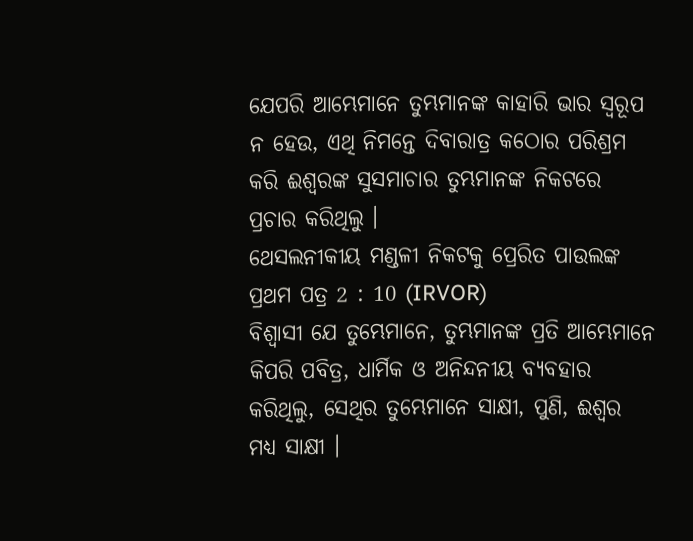ଯେପରି ଆମ୍ଭେମାନେ ତୁମ୍ଭମାନଙ୍କ କାହାରି ଭାର ସ୍ୱରୂପ ନ ହେଉ, ଏଥି ନିମନ୍ତେ ଦିବାରାତ୍ର କଠୋର ପରିଶ୍ରମ କରି ଈଶ୍ୱରଙ୍କ ସୁସମାଚାର ତୁମ୍ଭମାନଙ୍କ ନିକଟରେ ପ୍ରଚାର କରିଥିଲୁ ।
ଥେସଲନୀକୀୟ ମଣ୍ଡଳୀ ନିକଟକୁ ପ୍ରେରିତ ପାଉଲଙ୍କ ପ୍ରଥମ ପତ୍ର 2 : 10 (IRVOR)
ବିଶ୍ୱାସୀ ଯେ ତୁମ୍ଭେମାନେ, ତୁମ୍ଭମାନଙ୍କ ପ୍ରତି ଆମ୍ଭେମାନେ କିପରି ପବିତ୍ର, ଧାର୍ମିକ ଓ ଅନିନ୍ଦନୀୟ ବ୍ୟବହାର କରିଥିଲୁ, ସେଥିର ତୁମ୍ଭେମାନେ ସାକ୍ଷୀ, ପୁଣି, ଈଶ୍ୱର ମଧ୍ୟ ସାକ୍ଷୀ ।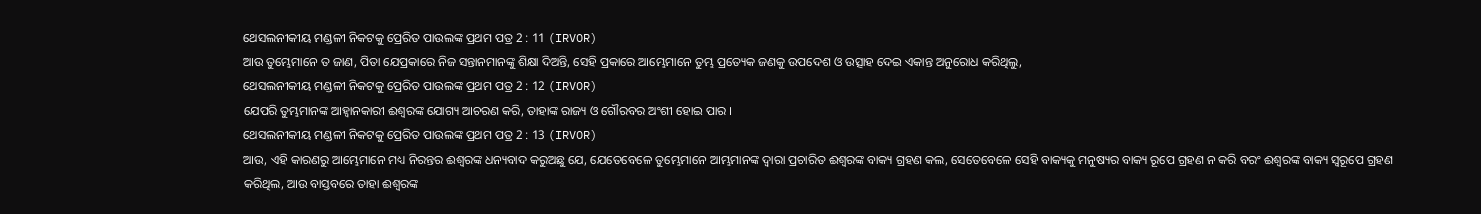ଥେସଲନୀକୀୟ ମଣ୍ଡଳୀ ନିକଟକୁ ପ୍ରେରିତ ପାଉଲଙ୍କ ପ୍ରଥମ ପତ୍ର 2 : 11 (IRVOR)
ଆଉ ତୁମ୍ଭେମାନେ ତ ଜାଣ, ପିତା ଯେପ୍ରକାରେ ନିଜ ସନ୍ତାନମାନଙ୍କୁ ଶିକ୍ଷା ଦିଅନ୍ତି, ସେହି ପ୍ରକାରେ ଆମ୍ଭେମାନେ ତୁମ୍ଭ ପ୍ରତ୍ୟେକ ଜଣକୁ ଉପଦେଶ ଓ ଉତ୍ସାହ ଦେଇ ଏକାନ୍ତ ଅନୁରୋଧ କରିଥିଲୁ,
ଥେସଲନୀକୀୟ ମଣ୍ଡଳୀ ନିକଟକୁ ପ୍ରେରିତ ପାଉଲଙ୍କ ପ୍ରଥମ ପତ୍ର 2 : 12 (IRVOR)
ଯେପରି ତୁମ୍ଭମାନଙ୍କ ଆହ୍ୱାନକାରୀ ଈଶ୍ୱରଙ୍କ ଯୋଗ୍ୟ ଆଚରଣ କରି, ତାହାଙ୍କ ରାଜ୍ୟ ଓ ଗୌରବର ଅଂଶୀ ହୋଇ ପାର ।
ଥେସଲନୀକୀୟ ମଣ୍ଡଳୀ ନିକଟକୁ ପ୍ରେରିତ ପାଉଲଙ୍କ ପ୍ରଥମ ପତ୍ର 2 : 13 (IRVOR)
ଆଉ, ଏହି କାରଣରୁ ଆମ୍ଭେମାନେ ମଧ୍ୟ ନିରନ୍ତର ଈଶ୍ୱରଙ୍କ ଧନ୍ୟବାଦ କରୁଅଛୁ ଯେ, ଯେତେବେଳେ ତୁମ୍ଭେମାନେ ଆମ୍ଭମାନଙ୍କ ଦ୍ୱାରା ପ୍ରଚାରିତ ଈଶ୍ୱରଙ୍କ ବାକ୍ୟ ଗ୍ରହଣ କଲ, ସେତେବେଳେ ସେହି ବାକ୍ୟକୁ ମନୁଷ୍ୟର ବାକ୍ୟ ରୂପେ ଗ୍ରହଣ ନ କରି ବରଂ ଈଶ୍ୱରଙ୍କ ବାକ୍ୟ ସ୍ୱରୂପେ ଗ୍ରହଣ କରିଥିଲ, ଆଉ ବାସ୍ତବରେ ତାହା ଈଶ୍ୱରଙ୍କ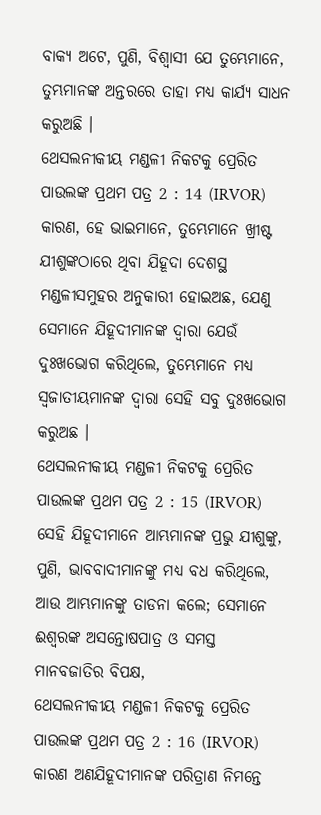ବାକ୍ୟ ଅଟେ, ପୁଣି, ବିଶ୍ୱାସୀ ଯେ ତୁମ୍ଭେମାନେ, ତୁମ୍ଭମାନଙ୍କ ଅନ୍ତରରେ ତାହା ମଧ୍ୟ କାର୍ଯ୍ୟ ସାଧନ କରୁଅଛି ।
ଥେସଲନୀକୀୟ ମଣ୍ଡଳୀ ନିକଟକୁ ପ୍ରେରିତ ପାଉଲଙ୍କ ପ୍ରଥମ ପତ୍ର 2 : 14 (IRVOR)
କାରଣ, ହେ ଭାଇମାନେ, ତୁମ୍ଭେମାନେ ଖ୍ରୀଷ୍ଟ ଯୀଶୁଙ୍କଠାରେ ଥିବା ଯିହୂଦା ଦେଶସ୍ଥ ମଣ୍ଡଳୀସମୁହର ଅନୁକାରୀ ହୋଇଅଛ, ଯେଣୁ ସେମାନେ ଯିହୂଦୀମାନଙ୍କ ଦ୍ୱାରା ଯେଉଁ ଦୁଃଖଭୋଗ କରିଥିଲେ, ତୁମ୍ଭେମାନେ ମଧ୍ୟ ସ୍ୱଜାତୀୟମାନଙ୍କ ଦ୍ୱାରା ସେହି ସବୁ ଦୁଃଖଭୋଗ କରୁଅଛ ।
ଥେସଲନୀକୀୟ ମଣ୍ଡଳୀ ନିକଟକୁ ପ୍ରେରିତ ପାଉଲଙ୍କ ପ୍ରଥମ ପତ୍ର 2 : 15 (IRVOR)
ସେହି ଯିହୂଦୀମାନେ ଆମ୍ଭମାନଙ୍କ ପ୍ରଭୁ ଯୀଶୁଙ୍କୁ, ପୁଣି, ଭାବବାଦୀମାନଙ୍କୁ ମଧ୍ୟ ବଧ କରିଥିଲେ, ଆଉ ଆମ୍ଭମାନଙ୍କୁ ତାଡନା କଲେ; ସେମାନେ ଈଶ୍ୱରଙ୍କ ଅସନ୍ତୋଷପାତ୍ର ଓ ସମସ୍ତ ମାନବଜାତିର ବିପକ୍ଷ,
ଥେସଲନୀକୀୟ ମଣ୍ଡଳୀ ନିକଟକୁ ପ୍ରେରିତ ପାଉଲଙ୍କ ପ୍ରଥମ ପତ୍ର 2 : 16 (IRVOR)
କାରଣ ଅଣଯିହୂଦୀମାନଙ୍କ ପରିତ୍ରାଣ ନିମନ୍ତେ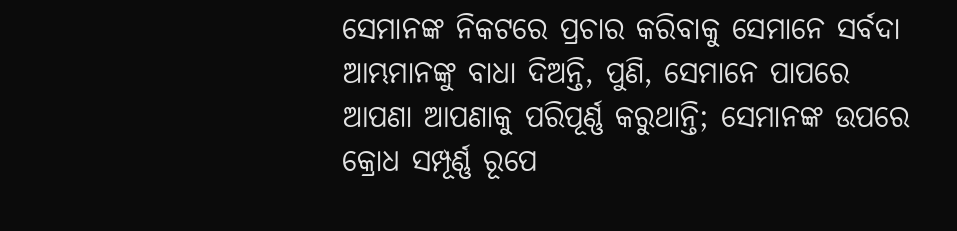ସେମାନଙ୍କ ନିକଟରେ ପ୍ରଚାର କରିବାକୁ ସେମାନେ ସର୍ବଦା ଆମ୍ଭମାନଙ୍କୁ ବାଧା ଦିଅନ୍ତି, ପୁଣି, ସେମାନେ ପାପରେ ଆପଣା ଆପଣାକୁ ପରିପୂର୍ଣ୍ଣ କରୁଥାନ୍ତି; ସେମାନଙ୍କ ଉପରେ କ୍ରୋଧ ସମ୍ପୂର୍ଣ୍ଣ ରୂପେ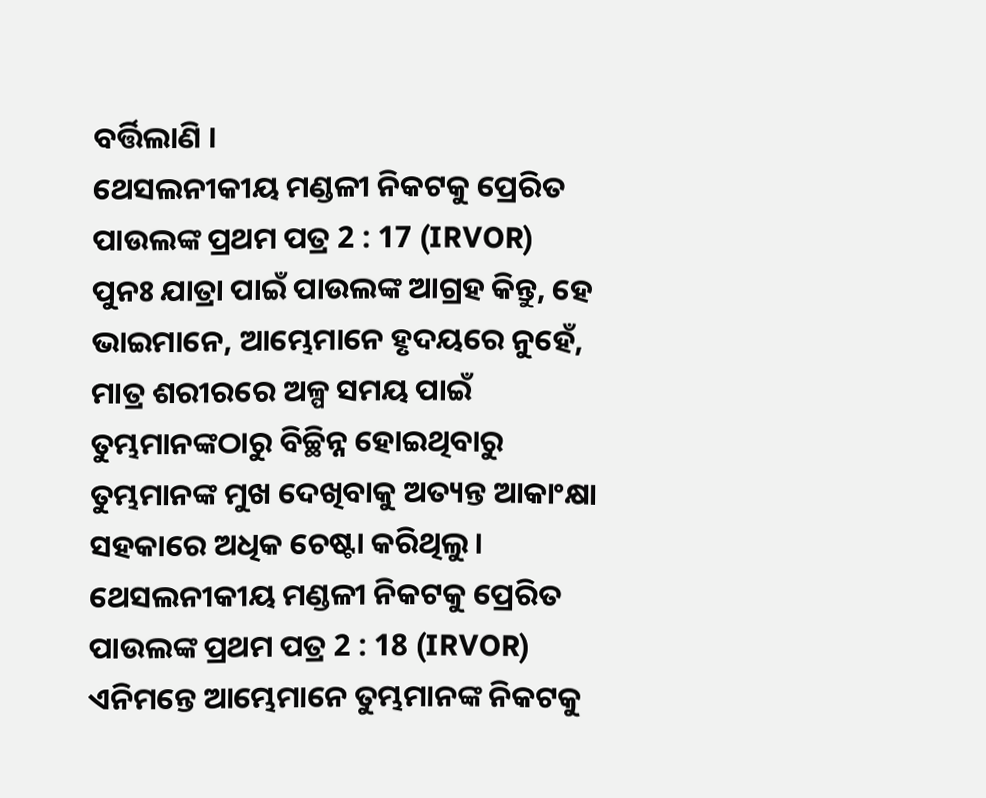ବର୍ତ୍ତିଲାଣି ।
ଥେସଲନୀକୀୟ ମଣ୍ଡଳୀ ନିକଟକୁ ପ୍ରେରିତ ପାଉଲଙ୍କ ପ୍ରଥମ ପତ୍ର 2 : 17 (IRVOR)
ପୁନଃ ଯାତ୍ରା ପାଇଁ ପାଉଲଙ୍କ ଆଗ୍ରହ କିନ୍ତୁ, ହେ ଭାଇମାନେ, ଆମ୍ଭେମାନେ ହୃଦୟରେ ନୁହେଁ, ମାତ୍ର ଶରୀରରେ ଅଳ୍ପ ସମୟ ପାଇଁ ତୁମ୍ଭମାନଙ୍କଠାରୁ ବିଚ୍ଛିନ୍ନ ହୋଇଥିବାରୁ ତୁମ୍ଭମାନଙ୍କ ମୁଖ ଦେଖିବାକୁ ଅତ୍ୟନ୍ତ ଆକାଂକ୍ଷା ସହକାରେ ଅଧିକ ଚେଷ୍ଟା କରିଥିଲୁ ।
ଥେସଲନୀକୀୟ ମଣ୍ଡଳୀ ନିକଟକୁ ପ୍ରେରିତ ପାଉଲଙ୍କ ପ୍ରଥମ ପତ୍ର 2 : 18 (IRVOR)
ଏନିମନ୍ତେ ଆମ୍ଭେମାନେ ତୁମ୍ଭମାନଙ୍କ ନିକଟକୁ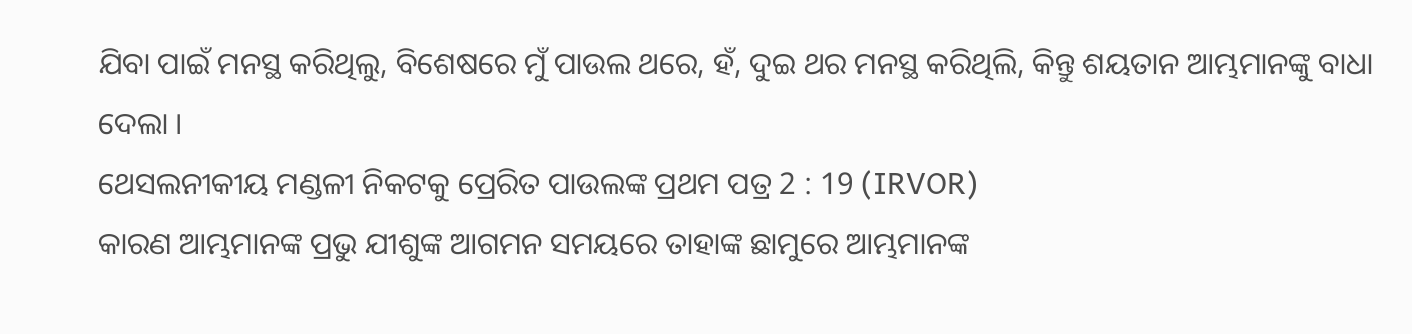ଯିବା ପାଇଁ ମନସ୍ଥ କରିଥିଲୁ, ବିଶେଷରେ ମୁଁ ପାଉଲ ଥରେ, ହଁ, ଦୁଇ ଥର ମନସ୍ଥ କରିଥିଲି, କିନ୍ତୁ ଶୟତାନ ଆମ୍ଭମାନଙ୍କୁ ବାଧା ଦେଲା ।
ଥେସଲନୀକୀୟ ମଣ୍ଡଳୀ ନିକଟକୁ ପ୍ରେରିତ ପାଉଲଙ୍କ ପ୍ରଥମ ପତ୍ର 2 : 19 (IRVOR)
କାରଣ ଆମ୍ଭମାନଙ୍କ ପ୍ରଭୁ ଯୀଶୁଙ୍କ ଆଗମନ ସମୟରେ ତାହାଙ୍କ ଛାମୁରେ ଆମ୍ଭମାନଙ୍କ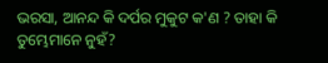ଭରସା, ଆନନ୍ଦ କି ଦର୍ପର ମୁକୁଟ କ'ଣ ? ତାହା କି ତୁମ୍ଭେମାନେ ନୁହଁ?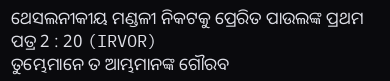ଥେସଲନୀକୀୟ ମଣ୍ଡଳୀ ନିକଟକୁ ପ୍ରେରିତ ପାଉଲଙ୍କ ପ୍ରଥମ ପତ୍ର 2 : 20 (IRVOR)
ତୁମ୍ଭେମାନେ ତ ଆମ୍ଭମାନଙ୍କ ଗୌରବ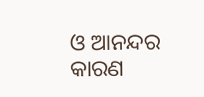ଓ ଆନନ୍ଦର କାରଣ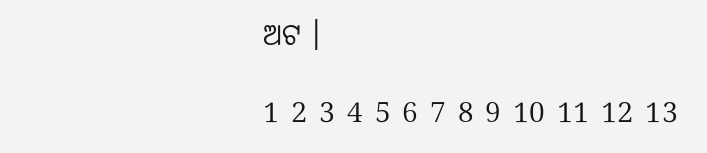ଅଟ ।

1 2 3 4 5 6 7 8 9 10 11 12 13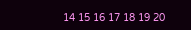14 15 16 17 18 19 20